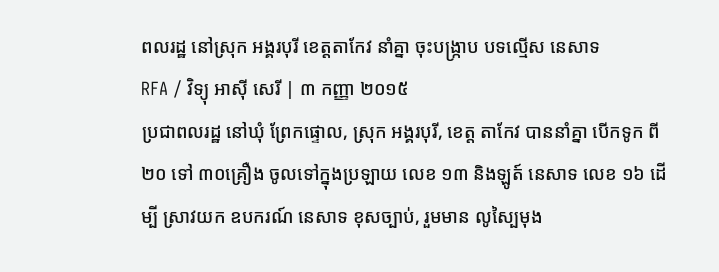ពលរដ្ឋ នៅស្រុក អង្គរបុរី ខេត្តតាកែវ នាំគ្នា ចុះបង្ក្រាប បទល្មើស នេសាទ
RFA / វិទ្យុ អាស៊ី សេរី | ៣ កញ្ញា ២០១៥
ប្រជាពលរដ្ឋ នៅឃុំ ព្រែកផ្ទោល, ស្រុក អង្គរបុរី, ខេត្ត តាកែវ បាននាំគ្នា បើកទូក ពី ២០ ទៅ ៣០គ្រឿង ចូលទៅក្នុងប្រឡាយ លេខ ១៣ និងឡូត៍ នេសាទ លេខ ១៦ ដើម្បី ស្រាវយក ឧបករណ៍ នេសាទ ខុសច្បាប់, រួមមាន លូស្បៃមុង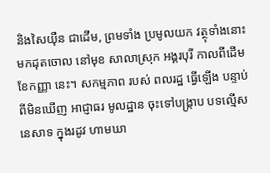និងសៃយ៉ឺន ជាដើម, ព្រមទាំង ប្រមូលយក វត្ថុទាំងនោះ មកដុតចោល នៅមុខ សាលាស្រុក អង្គរបុរី កាលពីដើម ខែកញ្ញា នេះ។ សកម្មភាព របស់ ពលរដ្ឋ ធ្វើឡើង បន្ទាប់ ពីមិនឃើញ អាជ្ញាធរ មូលដ្ឋាន ចុះទៅបង្ក្រាប បទល្មើស នេសាទ ក្នុងរដូវ ហាមឃា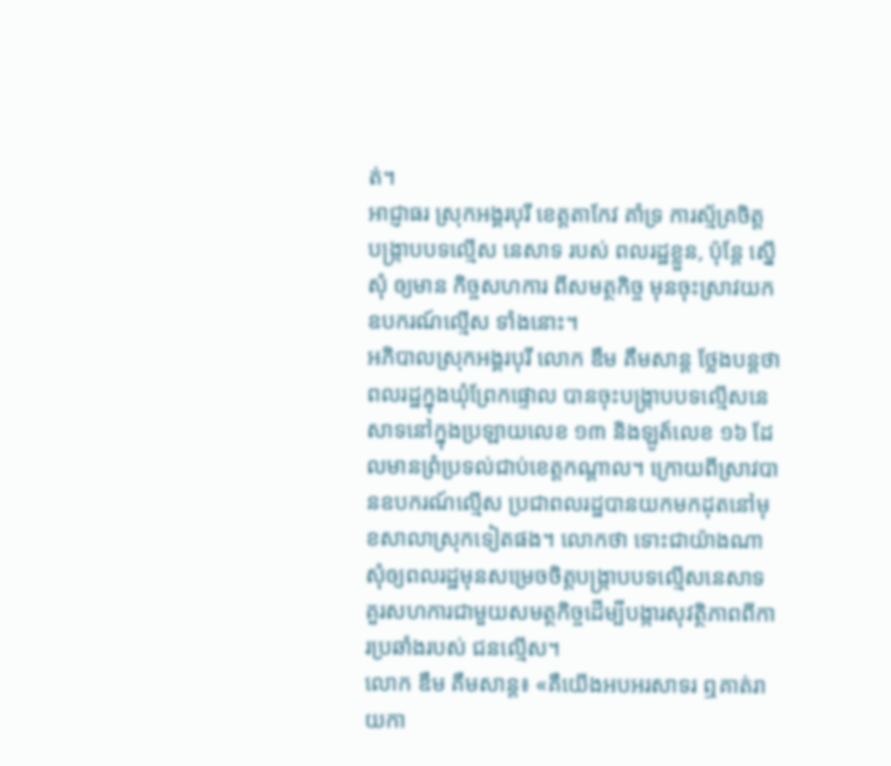ត់។
អាជ្ញាធរ ស្រុកអង្គរបុរី ខេត្តតាកែវ គាំទ្រ ការស្ម័គ្រចិត្ត បង្ក្រាបបទល្មើស នេសាទ របស់ ពលរដ្ឋខ្លួន, ប៉ុន្តែ ស្នើសុំ ឲ្យមាន កិច្ចសហការ ពីសមត្ថកិច្ច មុនចុះស្រាវយក ឧបករណ៍ល្មើស ទាំងនោះ។
អភិបាលស្រុកអង្គរបុរី លោក ឌឹម គឹមសាន្ត ថ្លែងបន្តថា ពលរដ្ឋក្នុងឃុំព្រែកផ្ទោល បានចុះបង្ក្រាបបទល្មើសនេសាទនៅក្នុងប្រឡាយលេខ ១៣ និងឡូត៍លេខ ១៦ ដែលមានព្រំប្រទល់ជាប់ខេត្តកណ្ដាល។ ក្រោយពីស្រាវបានឧបករណ៍ល្មើស ប្រជាពលរដ្ឋបានយកមកដុតនៅមុខសាលាស្រុកទៀតផង។ លោកថា ទោះជាយ៉ាងណា សុំឲ្យពលរដ្ឋមុនសម្រេចចិត្តបង្ក្រាបបទល្មើសនេសាទ គួរសហការជាមួយសមត្ថកិច្ចដើម្បីបង្ការសុវត្ថិភាពពីការប្រឆាំងរបស់ ជនល្មើស។
លោក ឌឹម គឹមសាន្ត៖ «គឺយើងអបអរសាទរ ឮគាត់រាយកា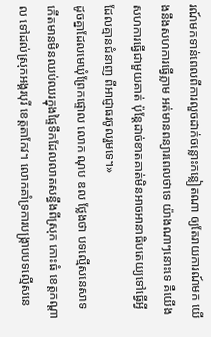រណ៍មកទាន់ពេលពីការលួចដាក់ចន្លោះកន្លៀតណា ឲ្យតែរាយការណ៍មក យើងនឹងសហការធ្វើភ្លាម អត់មានពន្យារពេលថាទេ យ៉ាងណាៗនោះទេ គឺយើងសហការធ្វើជាមួយគាត់ ប៉ុន្តែដាច់ខាតគាត់មិនអាចអានាធិបតេយ្យទៅធ្វើអ្វីដែលគ្មានជំនាញ ពីអាជ្ញាធរចូលរួមទេ។»
ដូចគ្នាដែលមេឃុំព្រែកផ្ទោល លោក ណុប ឌល ថ្លែងថា បទល្មើសនេសាទកើតមានមិនឈប់ឈរក្នុងផ្ទៃទឹកដែលលាតសន្ធឹងពីស្រុក កោះធំ ខេត្តកណ្ដាល ទៅដល់ស្រុកអង្គរបុរី ខេត្តតាកែវ។ លោកគាំទ្រការបង្ក្រាបបទល្មើសនេ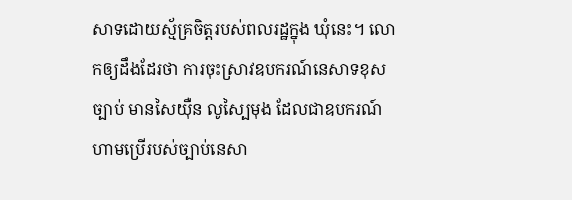សាទដោយស្ម័គ្រចិត្តរបស់ពលរដ្ឋក្នុង ឃុំនេះ។ លោកឲ្យដឹងដែរថា ការចុះស្រាវឧបករណ៍នេសាទខុសច្បាប់ មានសៃយ៉ឺន លូស្បៃមុង ដែលជាឧបករណ៍ហាមប្រើរបស់ច្បាប់នេសា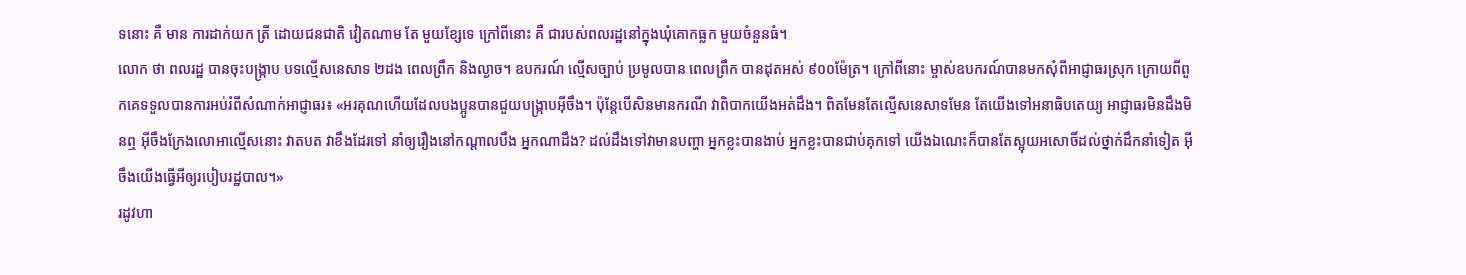ទនោះ គឺ មាន ការដាក់យក ត្រី ដោយជនជាតិ វៀតណាម តែ មួយខ្សែទេ ក្រៅពីនោះ គឺ ជារបស់ពលរដ្ឋនៅក្នុងឃុំគោកធ្លក មួយចំនួនធំ។
លោក ថា ពលរដ្ឋ បានចុះបង្ក្រាប បទល្មើសនេសាទ ២ដង ពេលព្រឹក និងល្ងាច។ ឧបករណ៍ ល្មើសច្បាប់ ប្រមូលបាន ពេលព្រឹក បានដុតអស់ ៩០០ម៉ែត្រ។ ក្រៅពីនោះ ម្ចាស់ឧបករណ៍បានមកសុំពីអាជ្ញាធរស្រុក ក្រោយពីពួកគេទទួលបានការអប់រំពីសំណាក់អាជ្ញាធរ៖ «អរគុណហើយដែលបងប្អូនបានជួយបង្ក្រាបអ៊ីចឹង។ ប៉ុន្តែបើសិនមានករណី វាពិបាកយើងអត់ដឹង។ ពិតមែនតែល្មើសនេសាទមែន តែយើងទៅអនាធិបតេយ្យ អាជ្ញាធរមិនដឹងមិនឮ អ៊ីចឹងក្រែងលោអាល្មើសនោះ វាតបត វាខឹងដែរទៅ នាំឲ្យរឿងនៅកណ្ដាលបឹង អ្នកណាដឹង? ដល់ដឹងទៅវាមានបញ្ហា អ្នកខ្លះបានងាប់ អ្នកខ្លះបានជាប់គុកទៅ យើងឯណេះក៏បានតែស្អុយអសោចិ៍ដល់ថ្នាក់ដឹកនាំទៀត អ៊ីចឹងយើងធ្វើអីឲ្យរបៀបរដ្ឋបាល។»
រដូវហា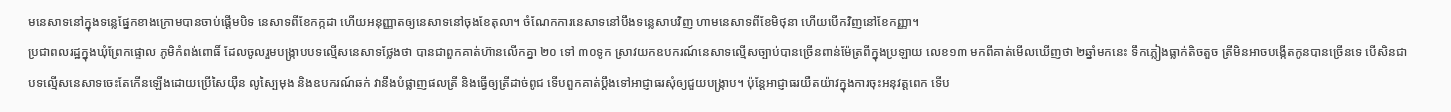មនេសាទនៅក្នុងទន្លេផ្នែកខាងក្រោមបានចាប់ផ្ដើមបិទ នេសាទពីខែកក្កដា ហើយអនុញ្ញាតឲ្យនេសាទនៅចុងខែតុលា។ ចំណែកការនេសាទនៅបឹងទន្លេសាបវិញ ហាមនេសាទពីខែមិថុនា ហើយបើកវិញនៅខែកញ្ញា។
ប្រជាពលរដ្ឋក្នុងឃុំព្រែកផ្ទោល ភូមិកំពង់ពោធិ៍ ដែលចូលរួមបង្ក្រាបបទល្មើសនេសាទថ្លែងថា បានជាពួកគាត់ហ៊ានលើកគ្នា ២០ ទៅ ៣០ទូក ស្រាវយកឧបករណ៍នេសាទល្មើសច្បាប់បានច្រើនពាន់ម៉ែត្រពីក្នុងប្រឡាយ លេខ១៣ មកពីគាត់មើលឃើញថា ២ឆ្នាំមកនេះ ទឹកភ្លៀងធ្លាក់តិចតួច ត្រីមិនអាចបង្កើតកូនបានច្រើនទេ បើសិនជាបទល្មើសនេសាទចេះតែកើនឡើងដោយប្រើសៃយ៉ឺន លូស្បៃមុង និងឧបករណ៍ឆក់ វានឹងបំផ្លាញផលត្រី និងធ្វើឲ្យត្រីដាច់ពូជ ទើបពួកគាត់ប្ដឹងទៅអាជ្ញាធរសុំឲ្យជួយបង្ក្រាប។ ប៉ុន្តែអាជ្ញាធរយឺតយ៉ាវក្នុងការចុះអនុវត្តពេក ទើប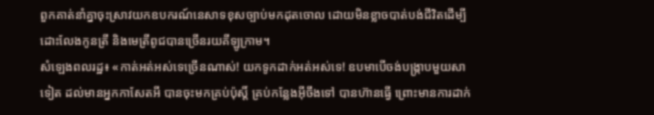ពួកគាត់នាំគ្នាចុះស្រាវយកឧបករណ៍នេសាទខុសច្បាប់មកដុតចោល ដោយមិនខ្លាចបាត់បង់ជីវិតដើម្បីដោះលែងកូនត្រី និងមេត្រីពូជបានច្រើនរយគីឡូក្រាម។
សំឡេងពលរដ្ឋ៖ «កាត់អត់អស់ទេច្រើនណាស់! យកទូកដាក់អត់អស់ទេ! ឧបមាបើចង់បង្ក្រាបមួយសាទៀត ដល់មានអ្នកកាសែតអី បានចុះមកគ្រប់ប៉ុស្តិ៍ គ្រប់កន្លែងអ៊ីចឹងទៅ បានហ៊ានធ្វើ ព្រោះមានការដាក់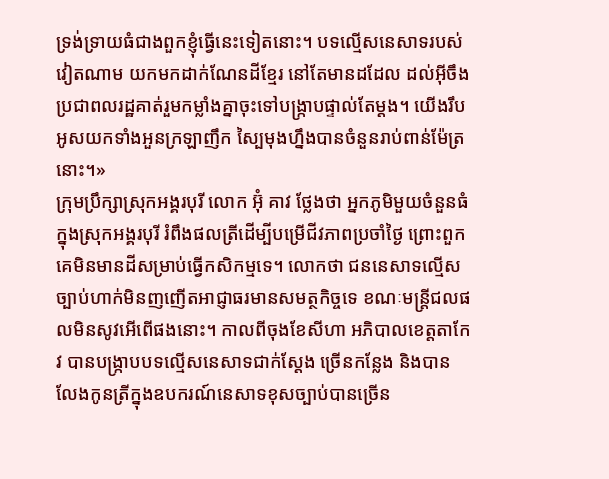ទ្រង់ទ្រាយធំជាងពួកខ្ញុំធ្វើនេះទៀតនោះ។ បទល្មើសនេសាទរបស់វៀតណាម យកមកដាក់ណែនដីខ្មែរ នៅតែមានដដែល ដល់អ៊ីចឹង ប្រជាពលរដ្ឋគាត់រួមកម្លាំងគ្នាចុះទៅបង្ក្រាបផ្ទាល់តែម្ដង។ យើងរឹបអូសយកទាំងអួនក្រឡាញឹក ស្បៃមុងហ្នឹងបានចំនួនរាប់ពាន់ម៉ែត្រនោះ។»
ក្រុមប្រឹក្សាស្រុកអង្គរបុរី លោក អ៊ុំ គាវ ថ្លែងថា អ្នកភូមិមួយចំនួនធំក្នុងស្រុកអង្គរបុរី រំពឹងផលត្រីដើម្បីបម្រើជីវភាពប្រចាំថ្ងៃ ព្រោះពួកគេមិនមានដីសម្រាប់ធ្វើកសិកម្មទេ។ លោកថា ជននេសាទល្មើសច្បាប់ហាក់មិនញញើតអាជ្ញាធរមានសមត្ថកិច្ចទេ ខណៈមន្ត្រីជលផលមិនសូវអើពើផងនោះ។ កាលពីចុងខែសីហា អភិបាលខេត្តតាកែវ បានបង្ក្រាបបទល្មើសនេសាទជាក់ស្ដែង ច្រើនកន្លែង និងបានលែងកូនត្រីក្នុងឧបករណ៍នេសាទខុសច្បាប់បានច្រើន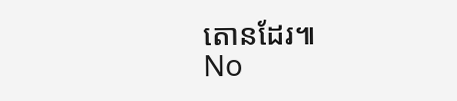តោនដែរ៕
No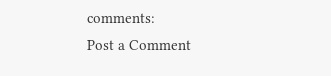comments:
Post a Comment